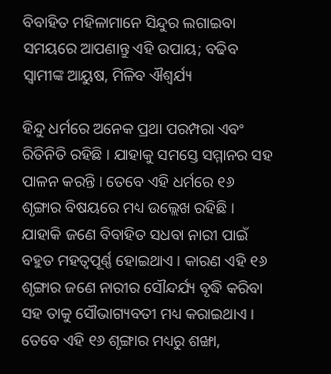ବିବାହିତ ମହିଳାମାନେ ସିନ୍ଦୁର ଲଗାଇବା ସମୟରେ ଆପଣାନ୍ତୁ ଏହି ଉପାୟ; ବଢିବ ସ୍ୱାମୀଙ୍କ ଆୟୁଷ, ମିଳିବ ଐଶ୍ୱର୍ଯ୍ୟ

ହିନ୍ଦୁ ଧର୍ମରେ ଅନେକ ପ୍ରଥା ପରମ୍ପରା ଏବଂ ରିତିନିତି ରହିଛି । ଯାହାକୁ ସମସ୍ତେ ସମ୍ମାନର ସହ ପାଳନ କରନ୍ତି । ତେବେ ଏହି ଧର୍ମରେ ୧୬ ଶୃଙ୍ଗାର ବିଷୟରେ ମଧ୍ୟ ଉଲ୍ଲେଖ ରହିଛି । ଯାହାକି ଜଣେ ବିବାହିତ ସଧବା ନାରୀ ପାଇଁ ବହୁତ ମହତ୍ୱପୂର୍ଣ୍ଣ ହୋଇଥାଏ । କାରଣ ଏହି ୧୬ ଶୃଙ୍ଗାର ଜଣେ ନାରୀର ସୌନ୍ଦର୍ଯ୍ୟ ବୃଦ୍ଧି କରିବା ସହ ତାକୁ ସୌଭାଗ୍ୟବତୀ ମଧ୍ୟ କରାଇଥାଏ । ତେବେ ଏହି ୧୬ ଶୃଙ୍ଗାର ମଧ୍ୟରୁ ଶଙ୍ଖା,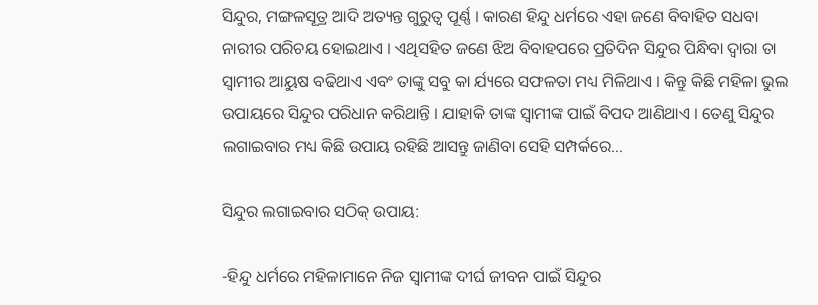ସିନ୍ଦୁର, ମଙ୍ଗଳସୂତ୍ର ଆଦି ଅତ୍ୟନ୍ତ ଗୁରୁତ୍ୱ ପୂର୍ଣ୍ଣ । କାରଣ ହିନ୍ଦୁ ଧର୍ମରେ ଏହା ଜଣେ ବିବାହିତ ସଧବା ନାରୀର ପରିଚୟ ହୋଇଥାଏ । ଏଥିସହିତ ଜଣେ ଝିଅ ବିବାହପରେ ପ୍ରତିଦିନ ସିନ୍ଦୁର ପିନ୍ଧିବା ଦ୍ୱାରା ତା ସ୍ୱାମୀର ଆୟୁଷ ବଢିଥାଏ ଏବଂ ତାଙ୍କୁ ସବୁ କା ର୍ଯ୍ୟରେ ସଫଳତା ମଧ୍ୟ ମିଳିଥାଏ । କିନ୍ତୁ କିଛି ମହିଳା ଭୁଲ ଉପାୟରେ ସିନ୍ଦୁର ପରିଧାନ କରିଥାନ୍ତି । ଯାହାକି ତାଙ୍କ ସ୍ୱାମୀଙ୍କ ପାଇଁ ବିପଦ ଆଣିଥାଏ । ତେଣୁ ସିନ୍ଦୁର ଲଗାଇବାର ମଧ୍ୟ କିଛି ଉପାୟ ରହିଛି ଆସନ୍ତୁ ଜାଣିବା ସେହି ସମ୍ପର୍କରେ…

ସିନ୍ଦୁର ଲଗାଇବାର ସଠିକ୍ ଉପାୟ:

-ହିନ୍ଦୁ ଧର୍ମରେ ମହିଳାମାନେ ନିଜ ସ୍ୱାମୀଙ୍କ ଦୀର୍ଘ ଜୀବନ ପାଇଁ ସିନ୍ଦୁର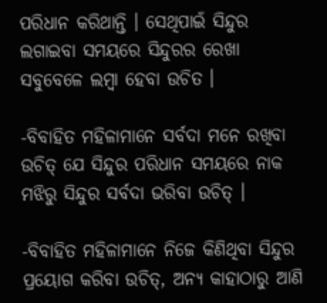ପରିଧାନ କରିଥାନ୍ତି । ସେଥିପାଇଁ ସିନ୍ଦୁର ଲଗାଇବା ସମୟରେ ସିନ୍ଦୁରର ରେଖା ସବୁବେଳେ ଲମ୍ବା ହେବା ଉଚିତ ।

-ବିବାହିତ ମହିଳାମାନେ ସର୍ବଦା ମନେ ରଖିବା ଉଚିତ୍ ଯେ ସିନ୍ଦୁର ପରିଧାନ ସମୟରେ ନାକ ମଝିରୁ ସିନ୍ଦୁର ସର୍ବଦା ଭରିବା ଉଚିତ୍ ।

-ବିବାହିତ ମହିଳାମାନେ ନିଜେ କିଣିଥିବା ସିନ୍ଦୁର ପ୍ରୟୋଗ କରିବା ଉଚିତ୍, ଅନ୍ୟ କାହାଠାରୁ ଆଣି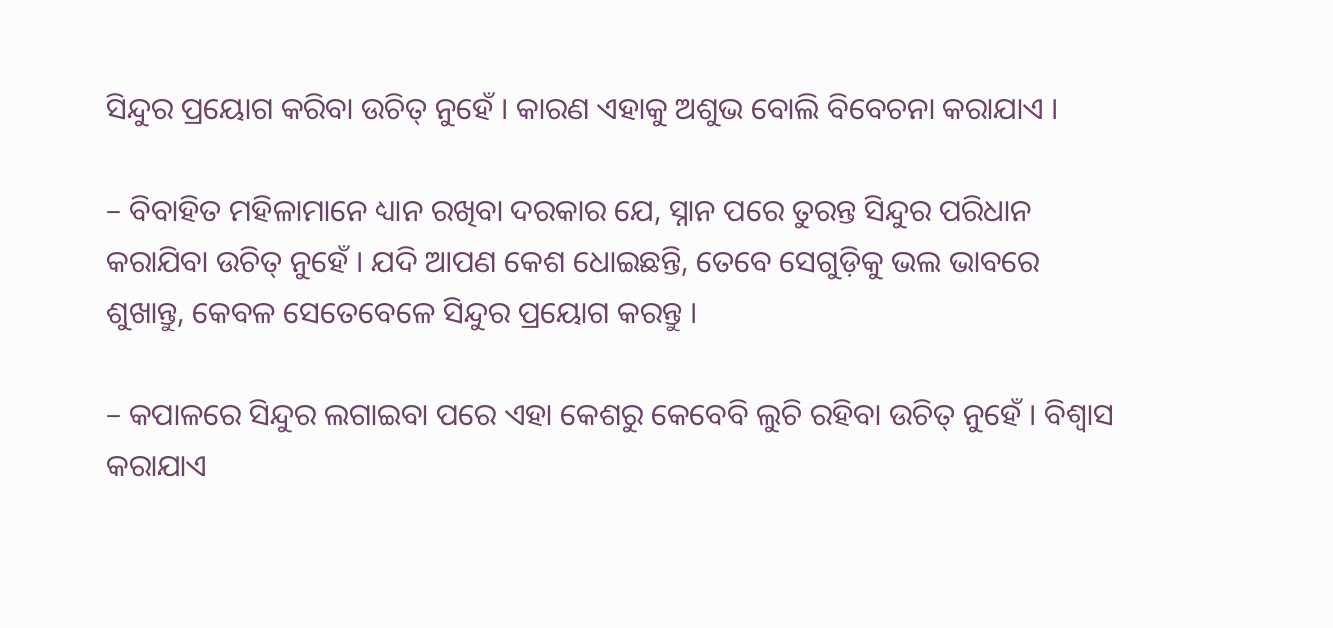ସିନ୍ଦୁର ପ୍ରୟୋଗ କରିବା ଉଚିତ୍ ନୁହେଁ । କାରଣ ଏହାକୁ ଅଶୁଭ ବୋଲି ବିବେଚନା କରାଯାଏ ।

– ବିବାହିତ ମହିଳାମାନେ ଧ୍ୟାନ ରଖିବା ଦରକାର ଯେ, ସ୍ନାନ ପରେ ତୁରନ୍ତ ସିନ୍ଦୁର ପରିଧାନ କରାଯିବା ଉଚିତ୍ ନୁହେଁ । ଯଦି ଆପଣ କେଶ ଧୋଇଛନ୍ତି, ତେବେ ସେଗୁଡ଼ିକୁ ଭଲ ଭାବରେ ଶୁଖାନ୍ତୁ, କେବଳ ସେତେବେଳେ ସିନ୍ଦୁର ପ୍ରୟୋଗ କରନ୍ତୁ ।

– କପାଳରେ ସିନ୍ଦୁର ଲଗାଇବା ପରେ ଏହା କେଶରୁ କେବେବି ଲୁଚି ରହିବା ଉଚିତ୍ ନୁହେଁ । ବିଶ୍ୱାସ କରାଯାଏ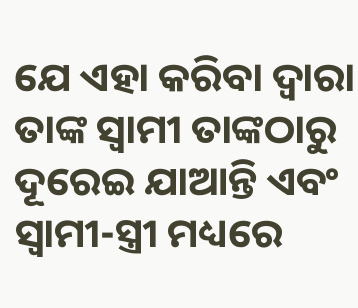ଯେ ଏହା କରିବା ଦ୍ୱାରା ତାଙ୍କ ସ୍ୱାମୀ ତାଙ୍କଠାରୁ ଦୂରେଇ ଯାଆନ୍ତି ଏବଂ ସ୍ୱାମୀ-ସ୍ତ୍ରୀ ମଧ୍ୟରେ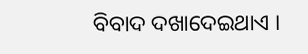ବିବାଦ ଦଖାଦେଇଥାଏ ।